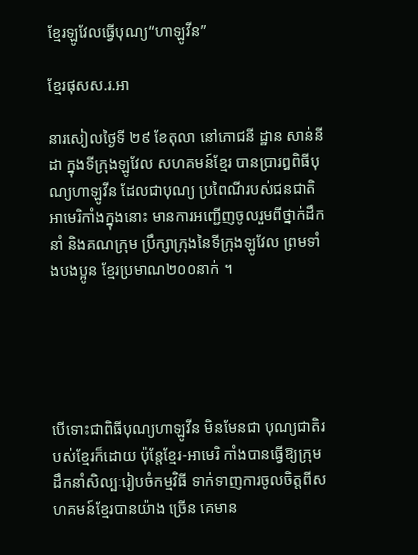ខ្មែរឡូវែលធ្វើបុណ្យ“ហាឡូវីន”

ខ្មែរផុសស.រ.អា

នារសៀលថ្ងៃទី ២៩ ខែតុលា នៅភោជនី ដ្ឋាន សាន់នីដា ក្នុងទីក្រុងឡូវែល សហគមន៍ខ្មែរ បានប្រារឰពិធីបុណ្យហាឡូវីន ដែលជាបុណ្យ ប្រពៃណីរបស់ជនជាតិអាមេរិកាំងក្នុងនោះ មានការអញ្ជើញចូលរួមពីថ្នាក់ដឹកនាំ និងគណក្រុម ប្រឹក្សាក្រុងនៃទីក្រុងឡូវែល ព្រមទាំងបងប្អូន ខ្មែរប្រមាណ២០០នាក់ ។





បើទោះជាពិធីបុណ្យហាឡូវីន មិនមែនជា បុណ្យជាតិរបស់ខ្មែរក៏ដោយ ប៉ុន្តែខ្មែរ-អាមេរិ កាំងបានធ្វើឱ្យក្រុមដឹកនាំសិល្បៈរៀបចំកម្មវិធី ទាក់ទាញការចូលចិត្តពីសហគមន៍ខ្មែរបានយ៉ាង ច្រើន គេមាន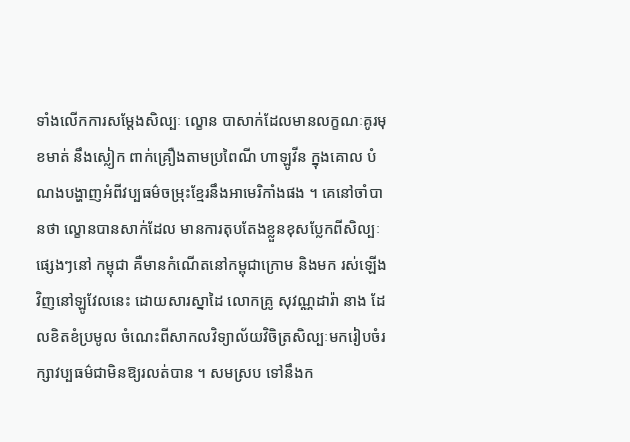ទាំងលើកការសម្តែងសិល្បៈ ល្ខោន បាសាក់ដែលមានលក្ខណៈគូរមុខមាត់ នឹងស្លៀក ពាក់គ្រឿងតាមប្រពៃណី ហាឡូវីន ក្នុងគោល បំណងបង្ហាញអំពីវប្បធម៌ចម្រុះខ្មែរនឹងអាមេរិកាំងផង ។ គេនៅចាំបានថា ល្ខោនបានសាក់ដែល មានការតុបតែងខ្លួនខុសប្លែកពីសិល្បៈផ្សេងៗនៅ កម្ពុជា គឺមានកំណើតនៅកម្ពុជាក្រោម និងមក រស់ឡើងវិញនៅឡូវែលនេះ ដោយសារស្នាដៃ លោកគ្រូ សុវណ្ណដារ៉ា នាង ដែលខិតខំប្រមូល ចំណេះពីសាកលវិទ្យាល័យវិចិត្រសិល្បៈមករៀបចំរក្សាវប្បធម៌ជាមិនឱ្យរលត់បាន ។ សមស្រប ទៅនឹងក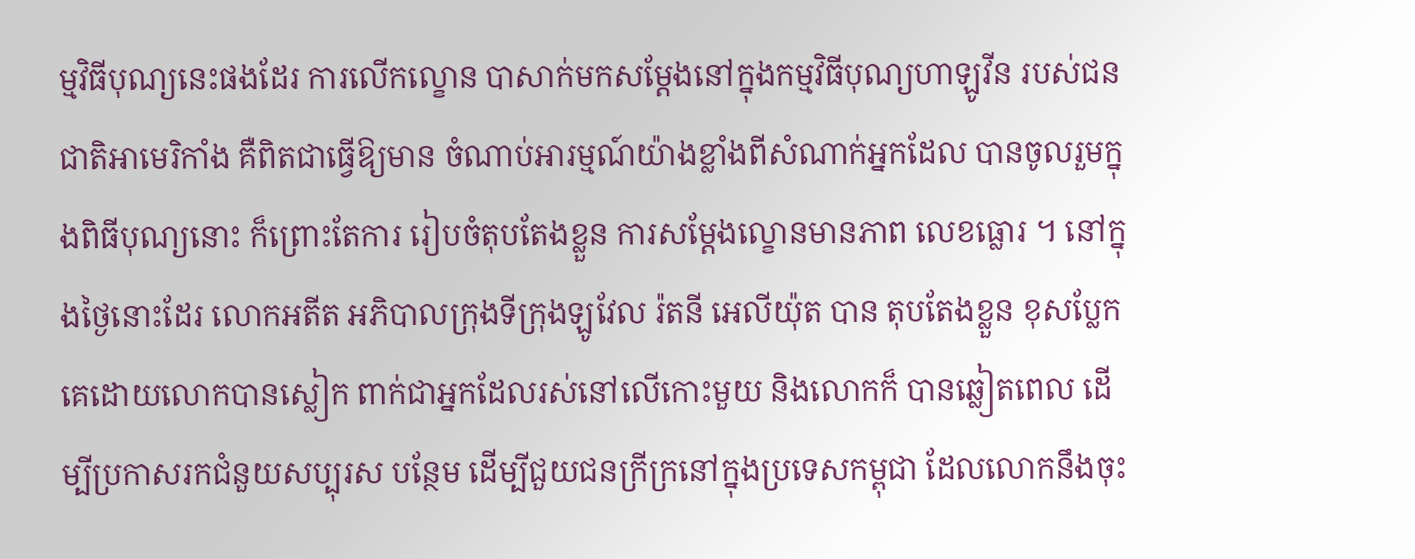ម្មវិធីបុណ្យនេះផងដែរ ការលើកល្ខោន បាសាក់មកសម្តែងនៅក្នុងកម្មវិធីបុណ្យហាឡូវីន របស់ជនជាតិអាមេរិកាំង គឺពិតជាធ្វើឱ្យមាន ចំណាប់អារម្មណ៍យ៉ាងខ្លាំងពីសំណាក់អ្នកដែល បានចូលរួមក្នុងពិធីបុណ្យនោះ ក៏ព្រោះតែការ រៀបចំតុបតែងខ្លួន ការសម្តែងល្ខោនមានភាព លេខធ្លោរ ។ នៅក្នុងថ្ងៃនោះដែរ លោកអតីត អភិបាលក្រុងទីក្រុងឡូវែល រ៉តនី អេលីយ៉ុត បាន តុបតែងខ្លួន ខុសប្លែកគេដោយលោកបានស្លៀក ពាក់ជាអ្នកដែលរស់នៅលើកោះមួយ និងលោកក៏ បានឆ្លៀតពេល ដើម្បីប្រកាសរកជំនួយសប្បុរស បន្ថែម ដើម្បីជួយជនក្រីក្រនៅក្នុងប្រទេសកម្ពុជា ដែលលោកនឹងចុះ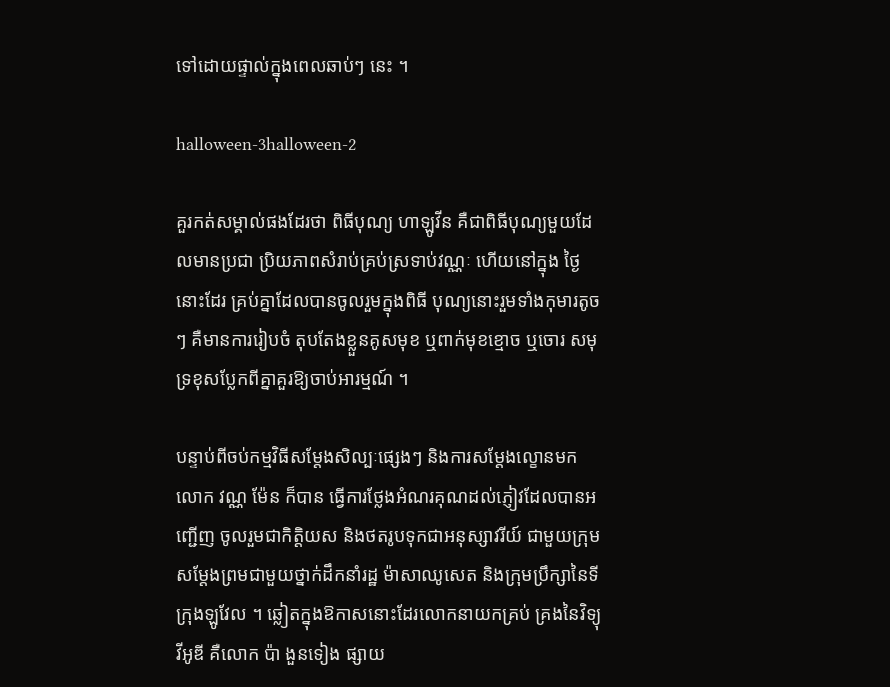ទៅដោយផ្ទាល់ក្នុងពេលឆាប់ៗ នេះ ។

halloween-3halloween-2

គួរកត់សម្គាល់ផងដែរថា ពិធីបុណ្យ ហាឡូវីន គឺជាពិធីបុណ្យមួយដែលមានប្រជា ប្រិយភាពសំរាប់គ្រប់ស្រទាប់វណ្ណៈ ហើយនៅក្នុង ថ្ងៃនោះដែរ គ្រប់គ្នាដែលបានចូលរួមក្នុងពិធី បុណ្យនោះរួមទាំងកុមារតូចៗ គឺមានការរៀបចំ តុបតែងខ្លួនគូសមុខ ឬពាក់មុខខ្មោច ឬចោរ សមុទ្រខុសប្លែកពីគ្នាគួរឱ្យចាប់អារម្មណ៍ ។

បន្ទាប់ពីចប់កម្មវិធីសម្តែងសិល្បៈផ្សេងៗ និងការសម្តែងល្ខោនមកលោក វណ្ណ ម៉ែន ក៏បាន ធ្វើការថ្លែងអំណរគុណដល់ភ្ញៀវដែលបានអញ្ជើញ ចូលរួមជាកិត្តិយស និងថតរូបទុកជាអនុស្សាវរីយ៍ ជាមួយក្រុមសម្តែងព្រមជាមួយថ្នាក់ដឹកនាំរដ្ឋ ម៉ាសាឈូសេត និងក្រុមប្រឹក្សានៃទីក្រុងឡូវែល ។ ឆ្លៀតក្នុងឱកាសនោះដែរលោកនាយកគ្រប់ គ្រងនៃវិទ្យុវីអូឌី គឺលោក ប៉ា ងួនទៀង ផ្សាយ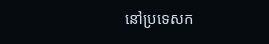នៅប្រទេសក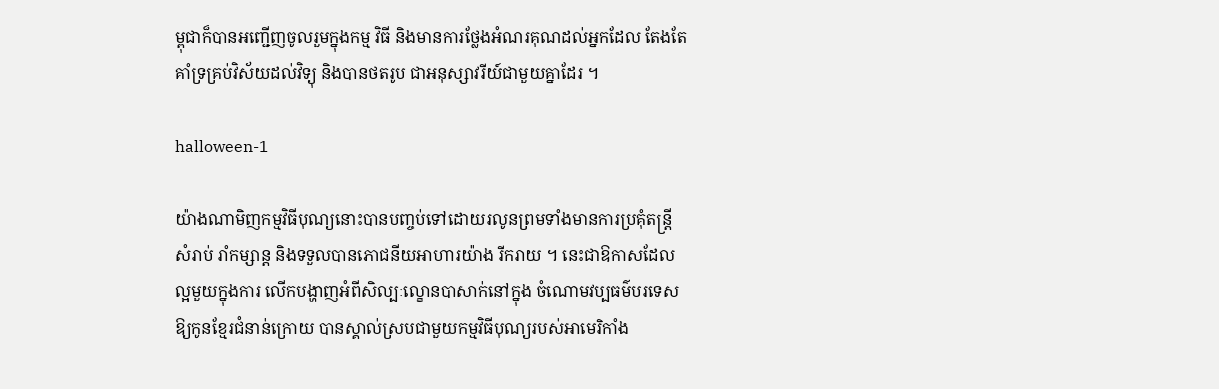ម្ពុជាក៏បានអញ្ជើញចូលរួមក្នុងកម្ម វិធី និងមានការថ្លែងអំណរគុណដល់អ្នកដែល តែងតែគាំទ្រគ្រប់វិស័យដល់វិទ្យុ និងបានថតរូប ជាអនុស្សាវរីយ៍ជាមួយគ្នាដែរ ។

halloween-1

យ៉ាងណាមិញកម្មវិធីបុណ្យនោះបានបញ្ចប់ទៅដោយរលូនព្រមទាំងមានការប្រគុំតន្ត្រីសំរាប់ រាំកម្សាន្ត និងទទួលបានភោជនីយអាហារយ៉ាង រីករាយ ។ នេះជាឱកាសដែលល្អមួយក្នុងការ លើកបង្ហាញអំពីសិល្បៈល្ខោនបាសាក់នៅក្នុង ចំណោមវប្បធម៌បរទេសឱ្យកូនខ្មែរជំនាន់ក្រោយ បានស្គាល់ស្របជាមួយកម្មវិធីបុណ្យរបស់អាមេរិកាំង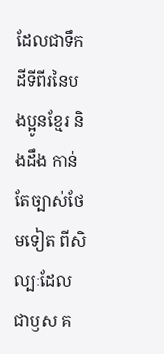ដែលជាទឹកដីទីពីរនៃបងប្អូនខ្មែរ និងដឹង កាន់តែច្បាស់ថែមទៀត ពីសិល្បៈដែលជាឫស គ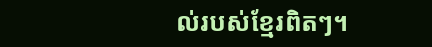ល់របស់ខ្មែរពិតៗ។